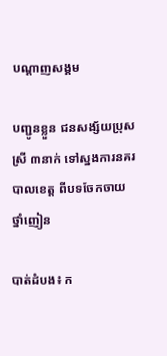បណ្តាញសង្គម

បញ្ជូនខ្លួន ជនសង្ស័យប្រុសស្រី ៣នាក់ ទៅស្នងការនគរបាលខេត្ត ពីបទចែកចាយថ្នាំញៀន

បាត់ដំបង៖ ក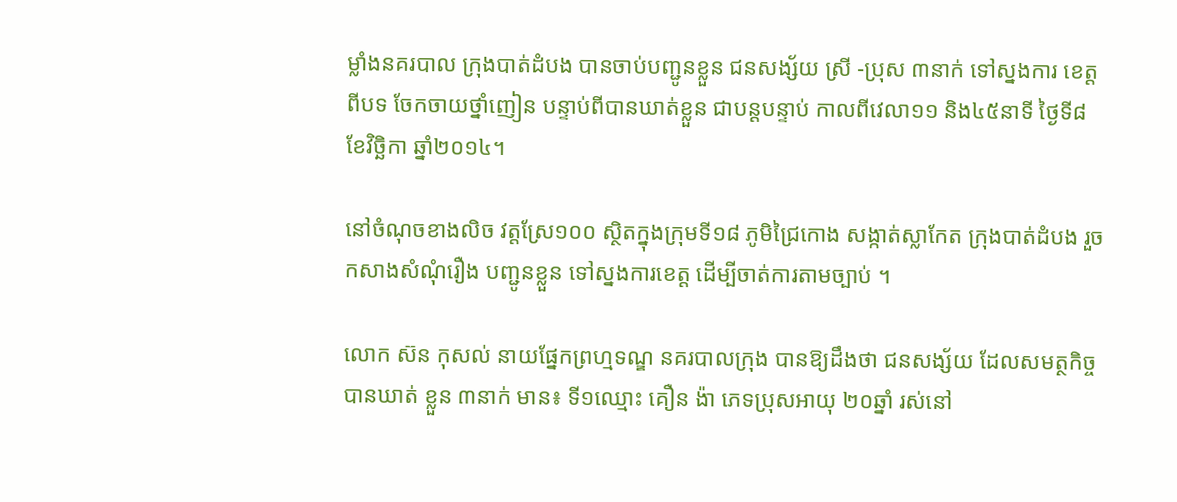ម្លាំងនគរបាល ក្រុងបាត់ដំបង បានចាប់បញ្ជូនខ្លួន ជនសង្ស័យ ស្រី -ប្រុស ៣នាក់ ទៅស្នងការ ខេត្តពីបទ ចែកចាយថ្នាំញៀន បន្ទាប់ពីបានឃាត់ខ្លួន ជាបន្តបន្ទាប់ កាលពីវេលា១១ និង៤៥នាទី ថ្ងៃទី៨ ខែវិច្ឆិកា ឆ្នាំ២០១៤។

នៅចំណុចខាងលិច វត្តស្រែ១០០ ស្ថិតក្នុងក្រុមទី១៨ ភូមិជ្រៃកោង សង្កាត់ស្លាកែត ក្រុងបាត់ដំបង រួចកសាងសំណុំរឿង បញ្ជូនខ្លួន ទៅស្នងការខេត្ត ដើម្បីចាត់ការតាមច្បាប់ ។

លោក ស៊ន កុសល់ នាយផ្នែកព្រហ្មទណ្ឌ នគរបាលក្រុង បានឱ្យដឹងថា ជនសង្ស័យ ដែលសមត្ថកិច្ច បានឃាត់ ខ្លួន ៣នាក់ មាន៖ ទី១ឈ្មោះ គឿន ង៉ា ភេទប្រុសអាយុ ២០ឆ្នាំ រស់នៅ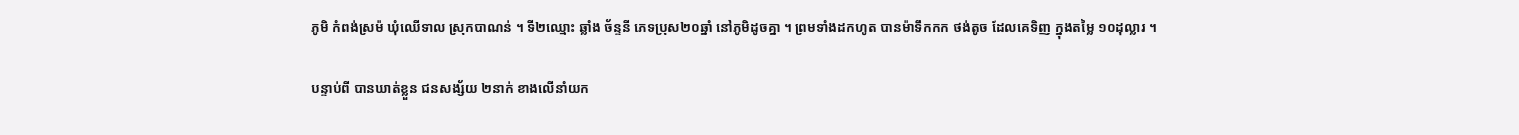ភូមិ កំពង់ស្រម៉ ឃុំឈើទាល ស្រុកបាណន់ ។ ទី២ឈ្មោះ ឆ្លាំង ច័ន្ទនី ភេទប្រុស២០ឆ្នាំ នៅភូមិដូចគ្នា ។ ព្រមទាំងដកហូត បានម៉ាទឹកកក ថង់តូច ដែលគេទិញ ក្នុងតម្លៃ ១០ដុល្លារ ។

បន្ទាប់ពី បានឃាត់ខ្លួន ជនសង្ស័យ ២នាក់ ខាងលើនាំយក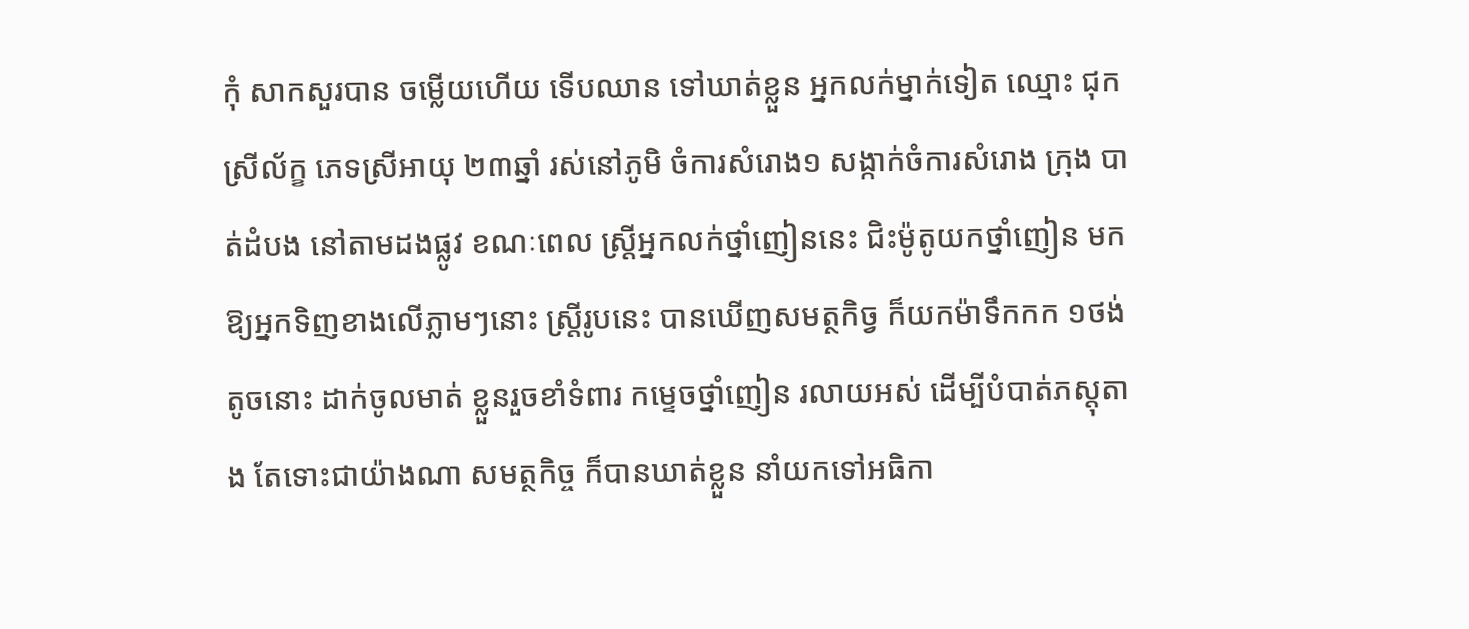កុំ សាកសួរបាន ចម្លើយហើយ ទើបឈាន ទៅឃាត់ខ្លួន អ្នកលក់ម្នាក់ទៀត ឈ្មោះ ជុក ស្រីល័ក្ខ ភេទស្រីអាយុ ២៣ឆ្នាំ រស់នៅភូមិ ចំការសំរោង១ សង្កាក់ចំការសំរោង ក្រុង បាត់ដំបង នៅតាមដងផ្លូវ ខណៈពេល ស្រ្តីអ្នកលក់ថ្នាំញៀននេះ ជិះម៉ូតូយកថ្នាំញៀន មកឱ្យអ្នកទិញខាងលើភ្លាមៗនោះ ស្រ្តីរូបនេះ បានឃើញសមត្ថកិច្វ ក៏យកម៉ាទឹកកក ១ថង់តូចនោះ ដាក់ចូលមាត់ ខ្លួនរួចខាំទំពារ កម្ទេចថ្នាំញៀន រលាយអស់ ដើម្បីបំបាត់ភស្តុតាង តែទោះជាយ៉ាងណា សមត្ថកិច្ច ក៏បានឃាត់ខ្លួន នាំយកទៅអធិកា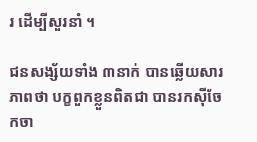រ ដើម្បីសួរនាំ ។

ជនសង្ស័យទាំង ៣នាក់ បានឆ្លើយសារភាពថា បក្ខពួកខ្លួនពិតជា បានរកស៊ីចែកចា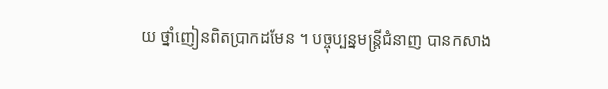យ ថ្នាំញៀនពិតប្រាកដមែន ។ បច្ចុប្បន្នមន្រ្តីជំនាញ បានកសាង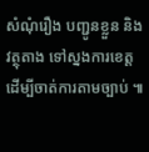សំណុំរឿង បញ្ជូនខ្លួន និងវត្ថុតាង ទៅស្នងការខេត្ត ដើម្បីចាត់ការតាមច្បាប់ ៕